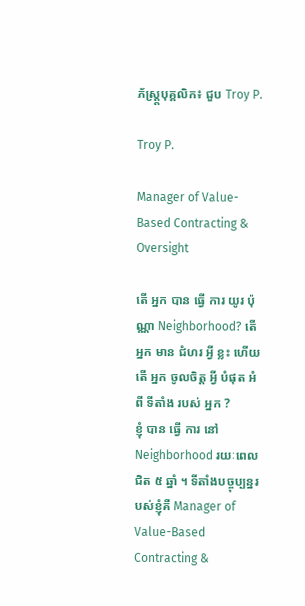ភ័ស្ត្រ្តបុគ្គលិក៖ ជួប Troy P.

Troy P.

Manager of Value-Based Contracting & Oversight

តើ អ្នក បាន ធ្វើ ការ យូរ ប៉ុណ្ណា Neighborhood? តើ អ្នក មាន ជំហរ អ្វី ខ្លះ ហើយ តើ អ្នក ចូលចិត្ត អ្វី បំផុត អំពី ទីតាំង របស់ អ្នក ?
ខ្ញុំ បាន ធ្វើ ការ នៅ Neighborhood រយៈពេល ជិត ៥ ឆ្នាំ ។ ទីតាំងបច្ចុប្បន្នរបស់ខ្ញុំគឺ Manager of Value-Based Contracting &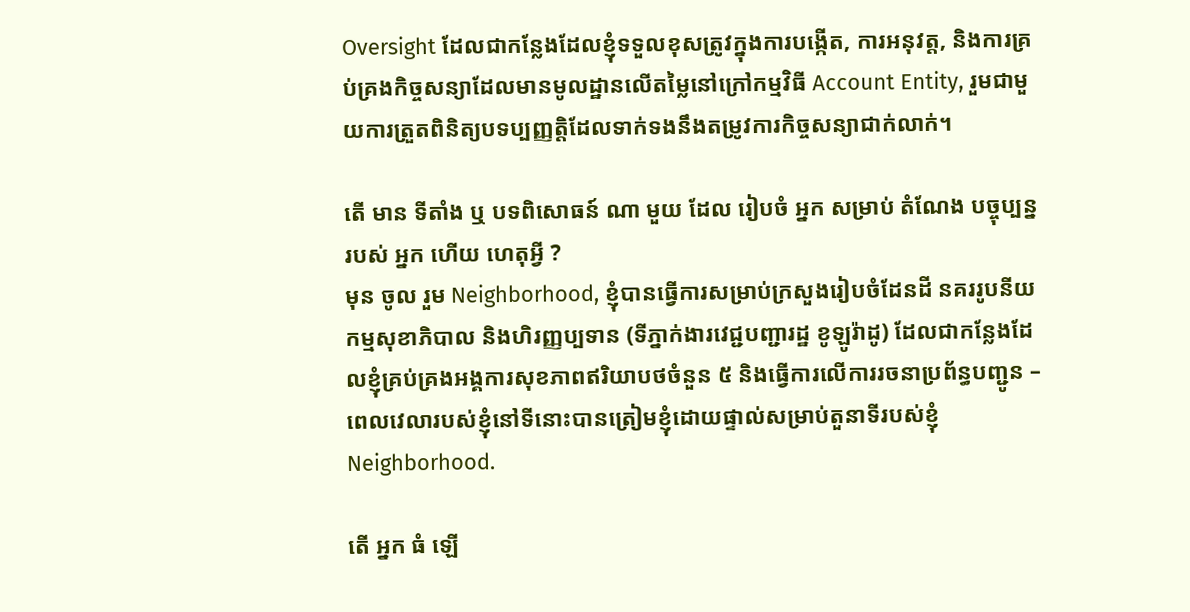Oversight ដែលជាកន្លែងដែលខ្ញុំទទួលខុសត្រូវក្នុងការបង្កើត, ការអនុវត្ត, និងការគ្រប់គ្រងកិច្ចសន្យាដែលមានមូលដ្ឋានលើតម្លៃនៅក្រៅកម្មវិធី Account Entity, រួមជាមួយការត្រួតពិនិត្យបទប្បញ្ញត្តិដែលទាក់ទងនឹងតម្រូវការកិច្ចសន្យាជាក់លាក់។

តើ មាន ទីតាំង ឬ បទពិសោធន៍ ណា មួយ ដែល រៀបចំ អ្នក សម្រាប់ តំណែង បច្ចុប្បន្ន របស់ អ្នក ហើយ ហេតុអ្វី ?
មុន ចូល រួម Neighborhood, ខ្ញុំបានធ្វើការសម្រាប់ក្រសួងរៀបចំដែនដី នគររូបនីយកម្មសុខាភិបាល និងហិរញ្ញប្បទាន (ទីភ្នាក់ងារវេជ្ជបញ្ជារដ្ឋ ខូឡូរ៉ាដូ) ដែលជាកន្លែងដែលខ្ញុំគ្រប់គ្រងអង្គការសុខភាពឥរិយាបថចំនួន ៥ និងធ្វើការលើការរចនាប្រព័ន្ធបញ្ជូន – ពេលវេលារបស់ខ្ញុំនៅទីនោះបានត្រៀមខ្ញុំដោយផ្ទាល់សម្រាប់តួនាទីរបស់ខ្ញុំ Neighborhood.

តើ អ្នក ធំ ឡើ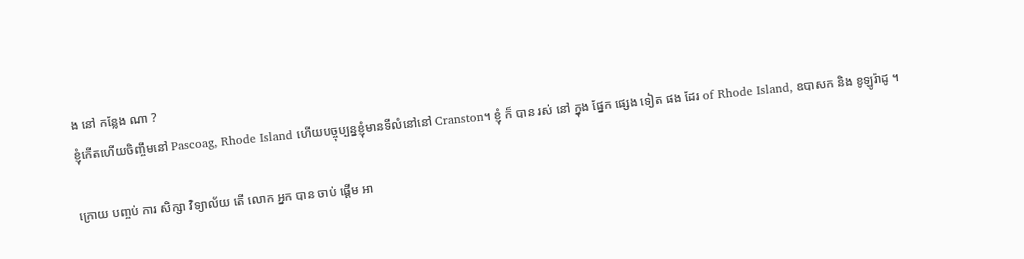ង នៅ កន្លែង ណា ?
ខ្ញុំកើតហើយចិញ្ចឹមនៅ Pascoag, Rhode Island ហើយបច្ចុប្បន្នខ្ញុំមានទីលំនៅនៅ Cranston។ ខ្ញុំ ក៏ បាន រស់ នៅ ក្នុង ផ្នែក ផ្សេង ទៀត ផង ដែរ of Rhode Island, ឧបាសក និង ខូឡូរ៉ាដូ ។

ក្រោយ បញ្ចប់ ការ សិក្សា វិទ្យាល័យ តើ លោក អ្នក បាន ចាប់ ផ្ដើម អា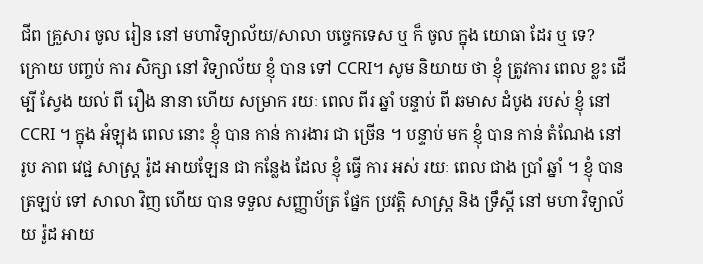ជីព គ្រួសារ ចូល រៀន នៅ មហាវិទ្យាល័យ/សាលា បច្ចេកទេស ឬ ក៏ ចូល ក្នុង យោធា ដែរ ឬ ទេ?
ក្រោយ បញ្ចប់ ការ សិក្សា នៅ វិទ្យាល័យ ខ្ញុំ បាន ទៅ CCRI។ សូម និយាយ ថា ខ្ញុំ ត្រូវការ ពេល ខ្លះ ដើម្បី ស្វែង យល់ ពី រឿង នានា ហើយ សម្រាក រយៈ ពេល ពីរ ឆ្នាំ បន្ទាប់ ពី ឆមាស ដំបូង របស់ ខ្ញុំ នៅ CCRI ។ ក្នុង អំឡុង ពេល នោះ ខ្ញុំ បាន កាន់ ការងារ ជា ច្រើន ។ បន្ទាប់ មក ខ្ញុំ បាន កាន់ តំណែង នៅ រូប ភាព វេជ្ជ សាស្ត្រ រ៉ូដ អាយឡែន ជា កន្លែង ដែល ខ្ញុំ ធ្វើ ការ អស់ រយៈ ពេល ជាង ប្រាំ ឆ្នាំ ។ ខ្ញុំ បាន ត្រឡប់ ទៅ សាលា វិញ ហើយ បាន ទទួល សញ្ញាប័ត្រ ផ្នែក ប្រវត្តិ សាស្ត្រ និង ទ្រឹស្តី នៅ មហា វិទ្យាល័យ រ៉ូដ អាយ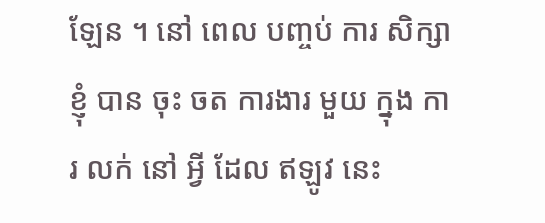ឡែន ។ នៅ ពេល បញ្ចប់ ការ សិក្សា ខ្ញុំ បាន ចុះ ចត ការងារ មួយ ក្នុង ការ លក់ នៅ អ្វី ដែល ឥឡូវ នេះ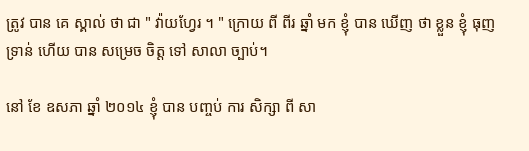ត្រូវ បាន គេ ស្គាល់ ថា ជា " វ៉ាយហ្វែរ ។ " ក្រោយ ពី ពីរ ឆ្នាំ មក ខ្ញុំ បាន ឃើញ ថា ខ្លួន ខ្ញុំ ធុញ ទ្រាន់ ហើយ បាន សម្រេច ចិត្ត ទៅ សាលា ច្បាប់។

នៅ ខែ ឧសភា ឆ្នាំ ២០១៤ ខ្ញុំ បាន បញ្ចប់ ការ សិក្សា ពី សា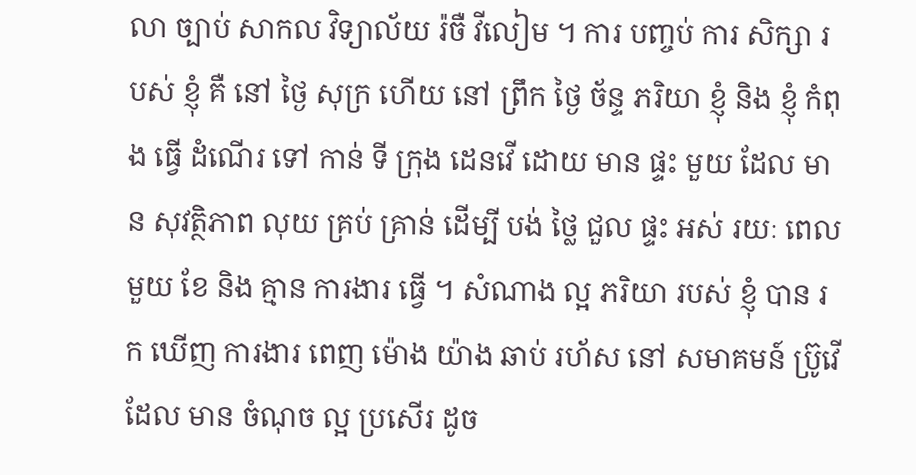លា ច្បាប់ សាកល វិទ្យាល័យ រ៉ចឺ វីលៀម ។ ការ បញ្ចប់ ការ សិក្សា របស់ ខ្ញុំ គឺ នៅ ថ្ងៃ សុក្រ ហើយ នៅ ព្រឹក ថ្ងៃ ច័ន្ទ ភរិយា ខ្ញុំ និង ខ្ញុំ កំពុង ធ្វើ ដំណើរ ទៅ កាន់ ទី ក្រុង ដេនវើ ដោយ មាន ផ្ទះ មួយ ដែល មាន សុវត្ថិភាព លុយ គ្រប់ គ្រាន់ ដើម្បី បង់ ថ្លៃ ជួល ផ្ទះ អស់ រយៈ ពេល មួយ ខែ និង គ្មាន ការងារ ធ្វើ ។ សំណាង ល្អ ភរិយា របស់ ខ្ញុំ បាន រក ឃើញ ការងារ ពេញ ម៉ោង យ៉ាង ឆាប់ រហ័ស នៅ សមាគមន៍ ប្រ៊ូវើ ដែល មាន ចំណុច ល្អ ប្រសើរ ដូច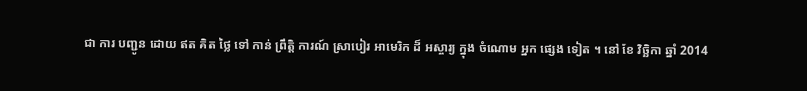ជា ការ បញ្ជូន ដោយ ឥត គិត ថ្លៃ ទៅ កាន់ ព្រឹត្តិ ការណ៍ ស្រាបៀរ អាមេរិក ដ៏ អស្ចារ្យ ក្នុង ចំណោម អ្នក ផ្សេង ទៀត ។ នៅ ខែ វិច្ឆិកា ឆ្នាំ 2014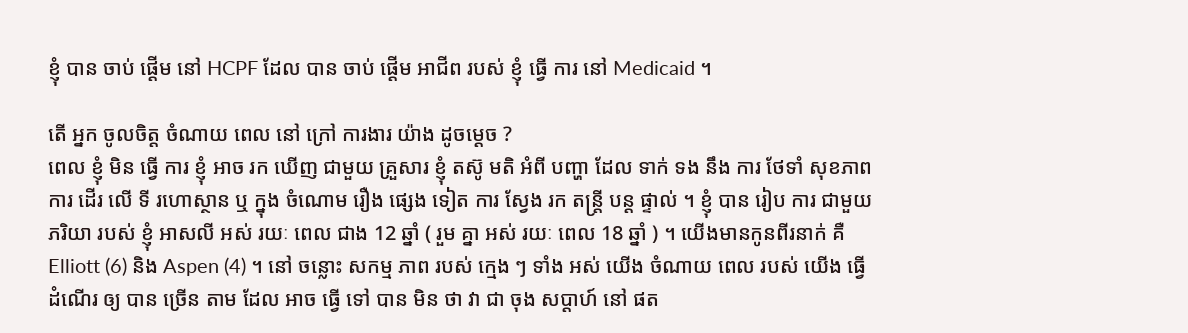ខ្ញុំ បាន ចាប់ ផ្តើម នៅ HCPF ដែល បាន ចាប់ ផ្តើម អាជីព របស់ ខ្ញុំ ធ្វើ ការ នៅ Medicaid ។

តើ អ្នក ចូលចិត្ត ចំណាយ ពេល នៅ ក្រៅ ការងារ យ៉ាង ដូចម្ដេច ?
ពេល ខ្ញុំ មិន ធ្វើ ការ ខ្ញុំ អាច រក ឃើញ ជាមួយ គ្រួសារ ខ្ញុំ តស៊ូ មតិ អំពី បញ្ហា ដែល ទាក់ ទង នឹង ការ ថែទាំ សុខភាព ការ ដើរ លើ ទី រហោស្ថាន ឬ ក្នុង ចំណោម រឿង ផ្សេង ទៀត ការ ស្វែង រក តន្ត្រី បន្ត ផ្ទាល់ ។ ខ្ញុំ បាន រៀប ការ ជាមួយ ភរិយា របស់ ខ្ញុំ អាសលី អស់ រយៈ ពេល ជាង 12 ឆ្នាំ ( រួម គ្នា អស់ រយៈ ពេល 18 ឆ្នាំ ) ។ យើងមានកូនពីរនាក់ គឺ Elliott (6) និង Aspen (4) ។ នៅ ចន្លោះ សកម្ម ភាព របស់ ក្មេង ៗ ទាំង អស់ យើង ចំណាយ ពេល របស់ យើង ធ្វើ ដំណើរ ឲ្យ បាន ច្រើន តាម ដែល អាច ធ្វើ ទៅ បាន មិន ថា វា ជា ចុង សប្តាហ៍ នៅ ផត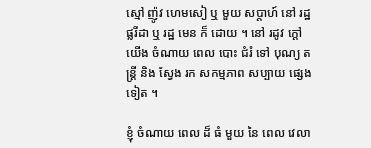ស្មៅ ញ៉ូវ ហេមសៀ ឬ មួយ សប្តាហ៍ នៅ រដ្ឋ ផ្លរីដា ឬ រដ្ឋ មេន ក៏ ដោយ ។ នៅ រដូវ ក្តៅ យើង ចំណាយ ពេល បោះ ជំរំ ទៅ បុណ្យ តន្ត្រី និង ស្វែង រក សកម្មភាព សប្បាយ ផ្សេង ទៀត ។

ខ្ញុំ ចំណាយ ពេល ដ៏ ធំ មួយ នៃ ពេល វេលា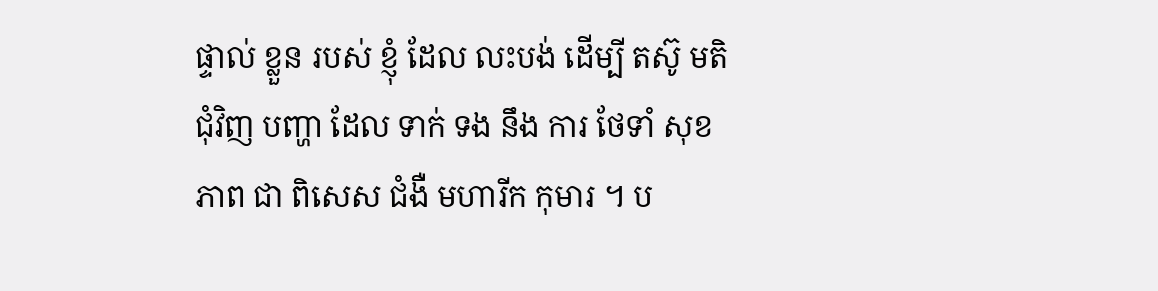ផ្ទាល់ ខ្លួន របស់ ខ្ញុំ ដែល លះបង់ ដើម្បី តស៊ូ មតិ ជុំវិញ បញ្ហា ដែល ទាក់ ទង នឹង ការ ថែទាំ សុខភាព ជា ពិសេស ជំងឺ មហារីក កុមារ ។ ប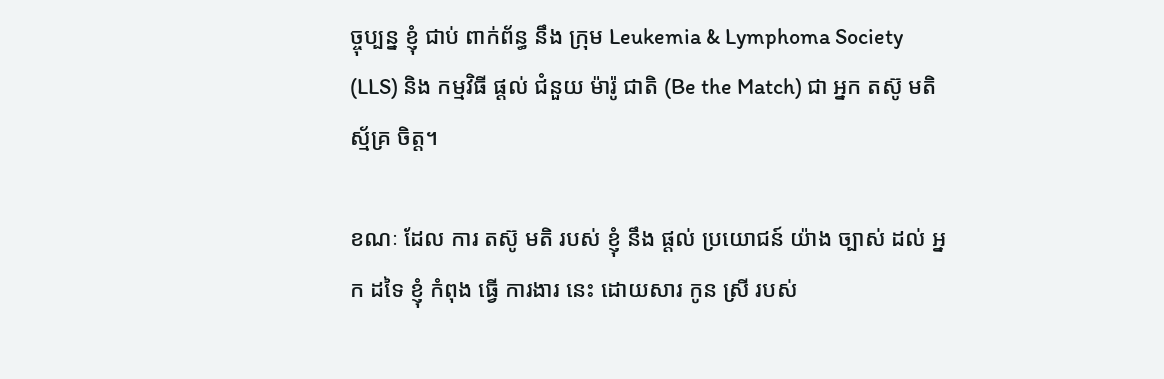ច្ចុប្បន្ន ខ្ញុំ ជាប់ ពាក់ព័ន្ធ នឹង ក្រុម Leukemia & Lymphoma Society (LLS) និង កម្មវិធី ផ្តល់ ជំនួយ ម៉ារ៉ូ ជាតិ (Be the Match) ជា អ្នក តស៊ូ មតិ ស្ម័គ្រ ចិត្ត។

ខណៈ ដែល ការ តស៊ូ មតិ របស់ ខ្ញុំ នឹង ផ្តល់ ប្រយោជន៍ យ៉ាង ច្បាស់ ដល់ អ្នក ដទៃ ខ្ញុំ កំពុង ធ្វើ ការងារ នេះ ដោយសារ កូន ស្រី របស់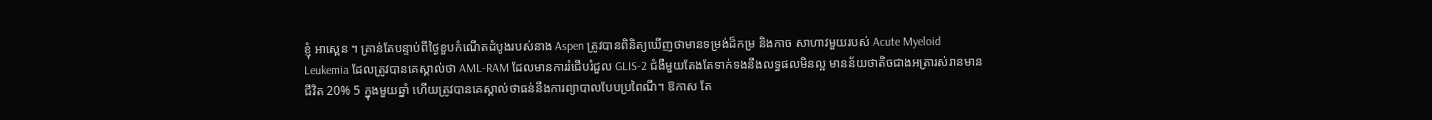ខ្ញុំ អាស្ពេន ។ គ្រាន់តែបន្ទាប់ពីថ្ងៃខួបកំណើតដំបូងរបស់នាង Aspen ត្រូវបានពិនិត្យឃើញថាមានទម្រង់ដ៏កម្រ និងកាច សាហាវមួយរបស់ Acute Myeloid Leukemia ដែលត្រូវបានគេស្គាល់ថា AML-RAM ដែលមានការរំជើបរំជួល GLIS-2 ជំងឺមួយតែងតែទាក់ទងនឹងលទ្ធផលមិនល្អ មានន័យថាតិចជាងអត្រារស់រានមានជីវិត 20% 5 ក្នុងមួយឆ្នាំ ហើយត្រូវបានគេស្គាល់ថាធន់នឹងការព្យាបាលបែបប្រពៃណី។ ឱកាស តែ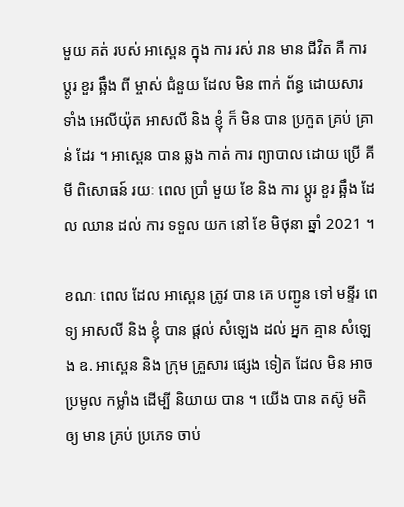មួយ គត់ របស់ អាស្ពេន ក្នុង ការ រស់ រាន មាន ជីវិត គឺ ការ ប្តូរ ខួរ ឆ្អឹង ពី ម្ចាស់ ជំនួយ ដែល មិន ពាក់ ព័ន្ធ ដោយសារ ទាំង អេលីយ៉ុត អាសលី និង ខ្ញុំ ក៏ មិន បាន ប្រកួត គ្រប់ គ្រាន់ ដែរ ។ អាស្ពេន បាន ឆ្លង កាត់ ការ ព្យាបាល ដោយ ប្រើ គីមី ពិសោធន៍ រយៈ ពេល ប្រាំ មួយ ខែ និង ការ ប្តូរ ខួរ ឆ្អឹង ដែល ឈាន ដល់ ការ ទទួល យក នៅ ខែ មិថុនា ឆ្នាំ 2021 ។

ខណៈ ពេល ដែល អាស្ពេន ត្រូវ បាន គេ បញ្ជូន ទៅ មន្ទីរ ពេទ្យ អាសលី និង ខ្ញុំ បាន ផ្តល់ សំឡេង ដល់ អ្នក គ្មាន សំឡេង ឧ. អាស្ពេន និង ក្រុម គ្រួសារ ផ្សេង ទៀត ដែល មិន អាច ប្រមូល កម្លាំង ដើម្បី និយាយ បាន ។ យើង បាន តស៊ូ មតិ ឲ្យ មាន គ្រប់ ប្រភេទ ចាប់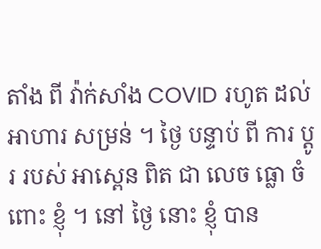តាំង ពី វ៉ាក់សាំង COVID រហូត ដល់ អាហារ សម្រន់ ។ ថ្ងៃ បន្ទាប់ ពី ការ ប្តូរ របស់ អាស្ពេន ពិត ជា លេច ធ្លោ ចំពោះ ខ្ញុំ ។ នៅ ថ្ងៃ នោះ ខ្ញុំ បាន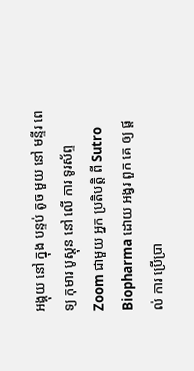អង្គុយ នៅ ក្នុង បន្ទប់ តូច មួយ នៅ មន្ទីរ ពេទ្យ កុមារ បូស្តុន នៅ លើ ការ ទូរស័ព្ទ Zoom ជាមួយ អ្នក ប្រតិបត្តិ ពី Sutro Biopharma ដោយ អង្វរ ពួក គេ ឲ្យ ផ្តល់ ការ ប្រើប្រា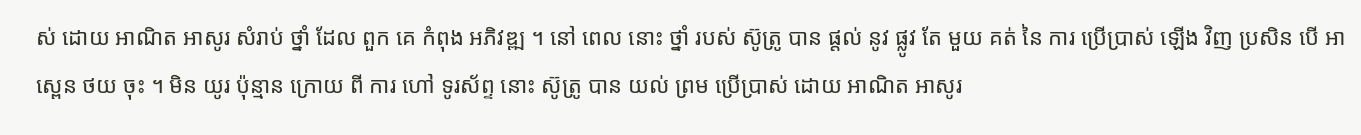ស់ ដោយ អាណិត អាសូរ សំរាប់ ថ្នាំ ដែល ពួក គេ កំពុង អភិវឌ្ឍ ។ នៅ ពេល នោះ ថ្នាំ របស់ ស៊ូត្រូ បាន ផ្តល់ នូវ ផ្លូវ តែ មួយ គត់ នៃ ការ ប្រើប្រាស់ ឡើង វិញ ប្រសិន បើ អាស្ពេន ថយ ចុះ ។ មិន យូរ ប៉ុន្មាន ក្រោយ ពី ការ ហៅ ទូរស័ព្ទ នោះ ស៊ូត្រូ បាន យល់ ព្រម ប្រើប្រាស់ ដោយ អាណិត អាសូរ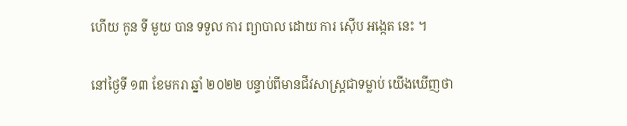ហើយ កូន ទី មួយ បាន ទទួល ការ ព្យាបាល ដោយ ការ ស៊ើប អង្កេត នេះ ។

នៅថ្ងៃទី ១៣ ខែមករា ឆ្នាំ ២០២២ បន្ទាប់ពីមានជីវសាស្ត្រជាទម្លាប់ យើងឃើញថា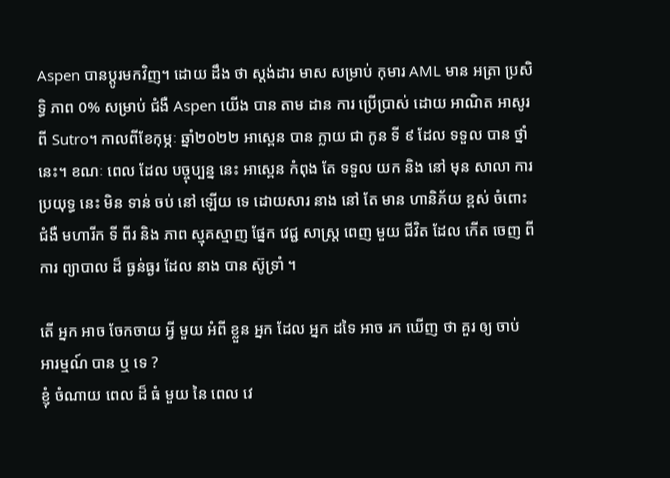Aspen បានប្តូរមកវិញ។ ដោយ ដឹង ថា ស្តង់ដារ មាស សម្រាប់ កុមារ AML មាន អត្រា ប្រសិទ្ធិ ភាព 0% សម្រាប់ ជំងឺ Aspen យើង បាន តាម ដាន ការ ប្រើប្រាស់ ដោយ អាណិត អាសូរ ពី Sutro។ កាលពីខែកុម្ភៈ ឆ្នាំ២០២២ អាស្ពេន បាន ក្លាយ ជា កូន ទី ៩ ដែល ទទួល បាន ថ្នាំ នេះ។ ខណៈ ពេល ដែល បច្ចុប្បន្ន នេះ អាស្ពេន កំពុង តែ ទទួល យក និង នៅ មុន សាលា ការ ប្រយុទ្ធ នេះ មិន ទាន់ ចប់ នៅ ឡើយ ទេ ដោយសារ នាង នៅ តែ មាន ហានិភ័យ ខ្ពស់ ចំពោះ ជំងឺ មហារីក ទី ពីរ និង ភាព ស្មុគស្មាញ ផ្នែក វេជ្ជ សាស្ត្រ ពេញ មួយ ជីវិត ដែល កើត ចេញ ពី ការ ព្យាបាល ដ៏ ធ្ងន់ធ្ងរ ដែល នាង បាន ស៊ូទ្រាំ ។

តើ អ្នក អាច ចែកចាយ អ្វី មួយ អំពី ខ្លួន អ្នក ដែល អ្នក ដទៃ អាច រក ឃើញ ថា គួរ ឲ្យ ចាប់ អារម្មណ៍ បាន ឬ ទេ ?
ខ្ញុំ ចំណាយ ពេល ដ៏ ធំ មួយ នៃ ពេល វេ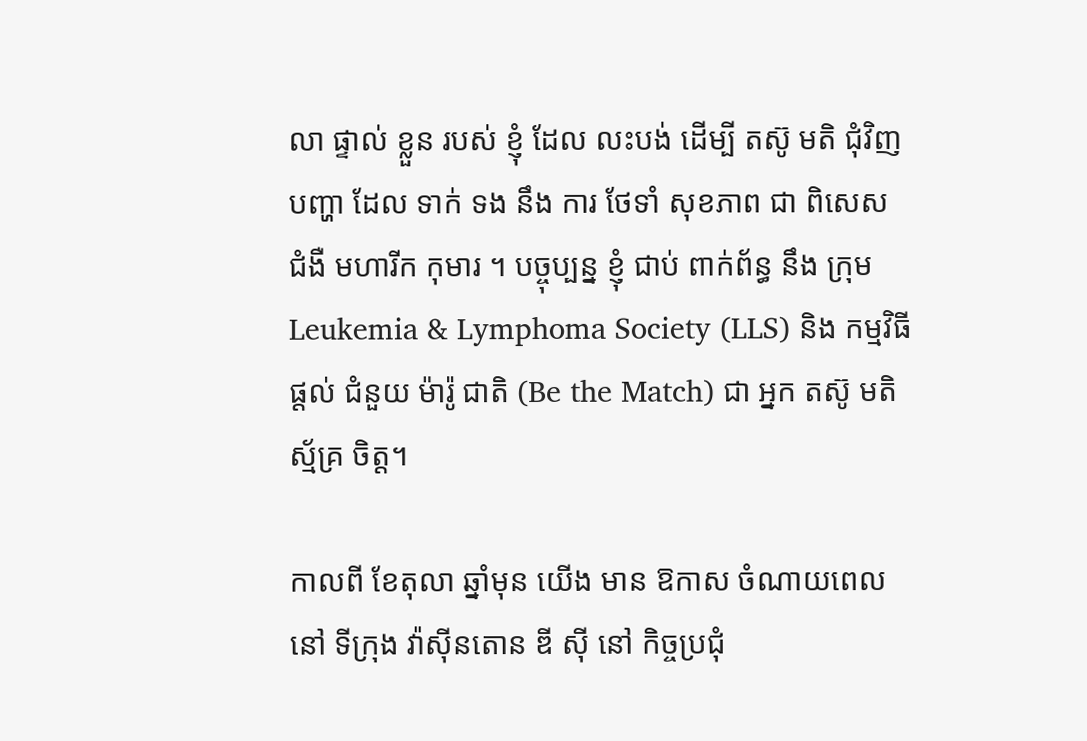លា ផ្ទាល់ ខ្លួន របស់ ខ្ញុំ ដែល លះបង់ ដើម្បី តស៊ូ មតិ ជុំវិញ បញ្ហា ដែល ទាក់ ទង នឹង ការ ថែទាំ សុខភាព ជា ពិសេស ជំងឺ មហារីក កុមារ ។ បច្ចុប្បន្ន ខ្ញុំ ជាប់ ពាក់ព័ន្ធ នឹង ក្រុម Leukemia & Lymphoma Society (LLS) និង កម្មវិធី ផ្តល់ ជំនួយ ម៉ារ៉ូ ជាតិ (Be the Match) ជា អ្នក តស៊ូ មតិ ស្ម័គ្រ ចិត្ត។

កាលពី ខែតុលា ឆ្នាំមុន យើង មាន ឱកាស ចំណាយពេល នៅ ទីក្រុង វ៉ាស៊ីនតោន ឌី ស៊ី នៅ កិច្ចប្រជុំ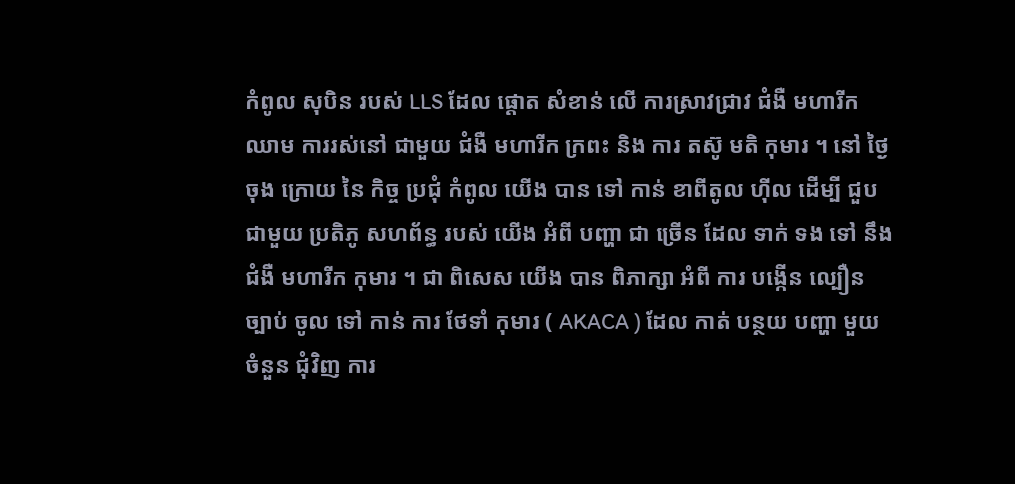កំពូល សុបិន របស់ LLS ដែល ផ្តោត សំខាន់ លើ ការស្រាវជ្រាវ ជំងឺ មហារីក ឈាម ការរស់នៅ ជាមួយ ជំងឺ មហារីក ក្រពះ និង ការ តស៊ូ មតិ កុមារ ។ នៅ ថ្ងៃ ចុង ក្រោយ នៃ កិច្ច ប្រជុំ កំពូល យើង បាន ទៅ កាន់ ខាពីតូល ហ៊ីល ដើម្បី ជួប ជាមួយ ប្រតិភូ សហព័ន្ធ របស់ យើង អំពី បញ្ហា ជា ច្រើន ដែល ទាក់ ទង ទៅ នឹង ជំងឺ មហារីក កុមារ ។ ជា ពិសេស យើង បាន ពិភាក្សា អំពី ការ បង្កើន ល្បឿន ច្បាប់ ចូល ទៅ កាន់ ការ ថែទាំ កុមារ ( AKACA ) ដែល កាត់ បន្ថយ បញ្ហា មួយ ចំនួន ជុំវិញ ការ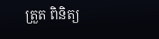ត្រួត ពិនិត្យ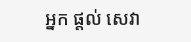អ្នក ផ្តល់ សេវា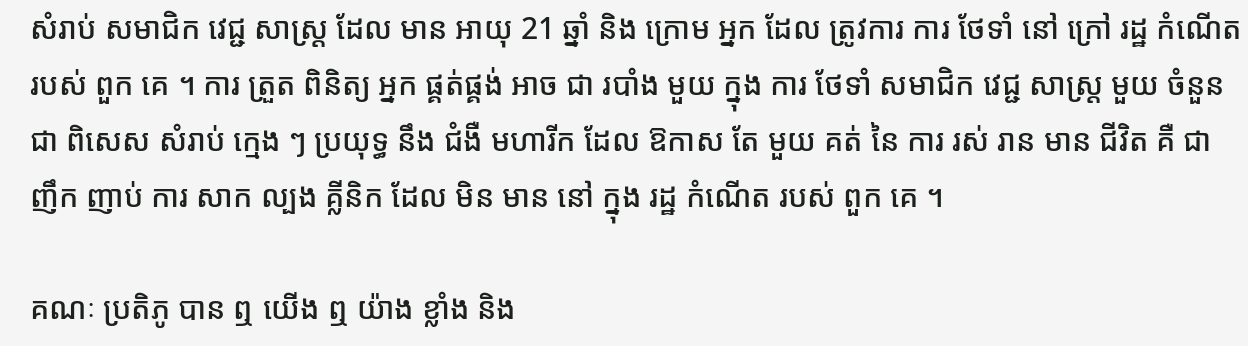សំរាប់ សមាជិក វេជ្ជ សាស្ត្រ ដែល មាន អាយុ 21 ឆ្នាំ និង ក្រោម អ្នក ដែល ត្រូវការ ការ ថែទាំ នៅ ក្រៅ រដ្ឋ កំណើត របស់ ពួក គេ ។ ការ ត្រួត ពិនិត្យ អ្នក ផ្គត់ផ្គង់ អាច ជា របាំង មួយ ក្នុង ការ ថែទាំ សមាជិក វេជ្ជ សាស្ត្រ មួយ ចំនួន ជា ពិសេស សំរាប់ ក្មេង ៗ ប្រយុទ្ធ នឹង ជំងឺ មហារីក ដែល ឱកាស តែ មួយ គត់ នៃ ការ រស់ រាន មាន ជីវិត គឺ ជា ញឹក ញាប់ ការ សាក ល្បង គ្លីនិក ដែល មិន មាន នៅ ក្នុង រដ្ឋ កំណើត របស់ ពួក គេ ។

គណៈ ប្រតិភូ បាន ឮ យើង ឮ យ៉ាង ខ្លាំង និង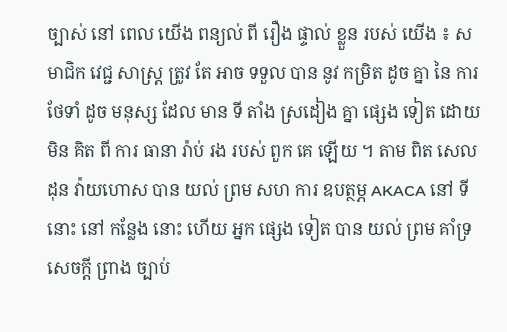ច្បាស់ នៅ ពេល យើង ពន្យល់ ពី រឿង ផ្ទាល់ ខ្លួន របស់ យើង ៖ សមាជិក វេជ្ជ សាស្ត្រ ត្រូវ តែ អាច ទទួល បាន នូវ កម្រិត ដូច គ្នា នៃ ការ ថែទាំ ដូច មនុស្ស ដែល មាន ទី តាំង ស្រដៀង គ្នា ផ្សេង ទៀត ដោយ មិន គិត ពី ការ ធានា រ៉ាប់ រង របស់ ពួក គេ ឡើយ ។ តាម ពិត សេលដុន វ៉ាយហោស បាន យល់ ព្រម សហ ការ ឧបត្ថម្ភ AKACA នៅ ទី នោះ នៅ កន្លែង នោះ ហើយ អ្នក ផ្សេង ទៀត បាន យល់ ព្រម គាំទ្រ សេចក្តី ព្រាង ច្បាប់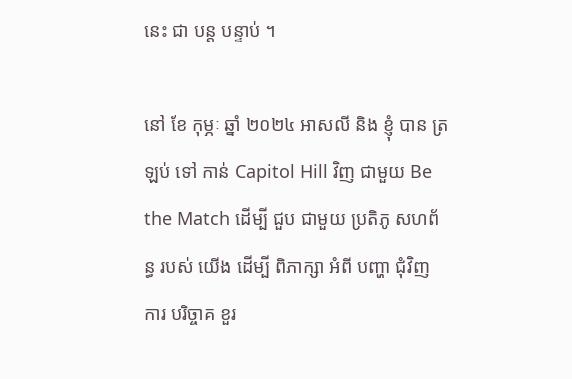នេះ ជា បន្ត បន្ទាប់ ។

នៅ ខែ កុម្ភៈ ឆ្នាំ ២០២៤ អាសលី និង ខ្ញុំ បាន ត្រឡប់ ទៅ កាន់ Capitol Hill វិញ ជាមួយ Be the Match ដើម្បី ជួប ជាមួយ ប្រតិភូ សហព័ន្ធ របស់ យើង ដើម្បី ពិភាក្សា អំពី បញ្ហា ជុំវិញ ការ បរិច្ចាគ ខួរ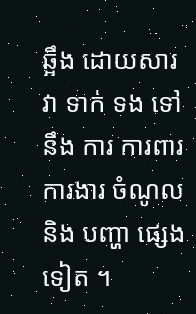ឆ្អឹង ដោយសារ វា ទាក់ ទង ទៅ នឹង ការ ការពារ ការងារ ចំណូល និង បញ្ហា ផ្សេង ទៀត ។